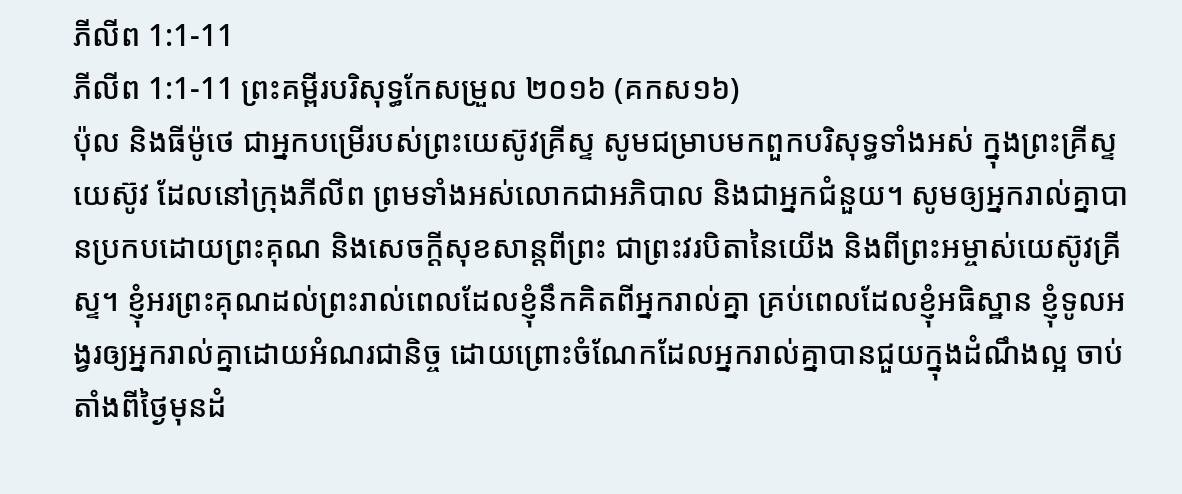ភីលីព 1:1-11
ភីលីព 1:1-11 ព្រះគម្ពីរបរិសុទ្ធកែសម្រួល ២០១៦ (គកស១៦)
ប៉ុល និងធីម៉ូថេ ជាអ្នកបម្រើរបស់ព្រះយេស៊ូវគ្រីស្ទ សូមជម្រាបមកពួកបរិសុទ្ធទាំងអស់ ក្នុងព្រះគ្រីស្ទយេស៊ូវ ដែលនៅក្រុងភីលីព ព្រមទាំងអស់លោកជាអភិបាល និងជាអ្នកជំនួយ។ សូមឲ្យអ្នករាល់គ្នាបានប្រកបដោយព្រះគុណ និងសេចក្ដីសុខសាន្តពីព្រះ ជាព្រះវរបិតានៃយើង និងពីព្រះអម្ចាស់យេស៊ូវគ្រីស្ទ។ ខ្ញុំអរព្រះគុណដល់ព្រះរាល់ពេលដែលខ្ញុំនឹកគិតពីអ្នករាល់គ្នា គ្រប់ពេលដែលខ្ញុំអធិស្ឋាន ខ្ញុំទូលអង្វរឲ្យអ្នករាល់គ្នាដោយអំណរជានិច្ច ដោយព្រោះចំណែកដែលអ្នករាល់គ្នាបានជួយក្នុងដំណឹងល្អ ចាប់តាំងពីថ្ងៃមុនដំ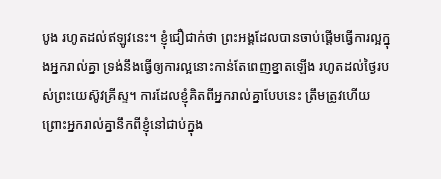បូង រហូតដល់ឥឡូវនេះ។ ខ្ញុំជឿជាក់ថា ព្រះអង្គដែលបានចាប់ផ្តើមធ្វើការល្អក្នុងអ្នករាល់គ្នា ទ្រង់នឹងធ្វើឲ្យការល្អនោះកាន់តែពេញខ្នាតឡើង រហូតដល់ថ្ងៃរបស់ព្រះយេស៊ូវគ្រីស្ទ។ ការដែលខ្ញុំគិតពីអ្នករាល់គ្នាបែបនេះ ត្រឹមត្រូវហើយ ព្រោះអ្នករាល់គ្នានឹកពីខ្ញុំនៅជាប់ក្នុង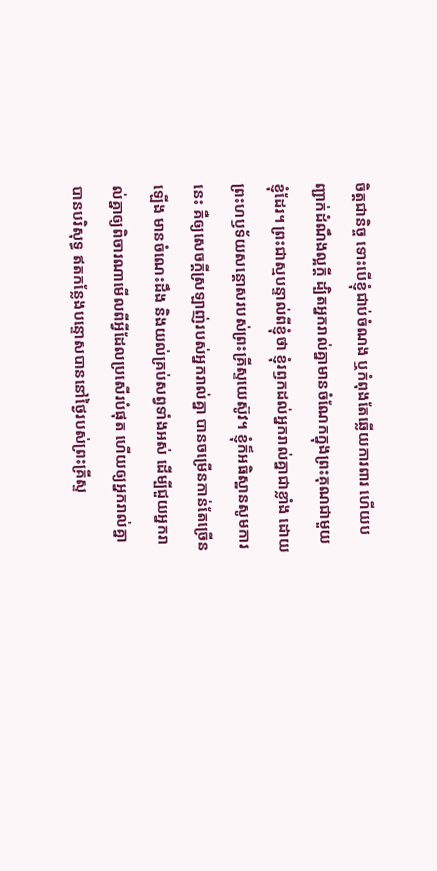ចិត្តជានិច្ច ទោះបើខ្ញុំជាប់ចំណង ឬកំពុងតែឆ្លើយការពារ ហើយបញ្ជាក់ដំណឹងល្អក្តី ដ្បិតអ្នករាល់គ្នាមានចំណែកក្នុងព្រះគុណជាមួយខ្ញុំដែរ។ ព្រះជាស្មបន្ទាល់ពីខ្ញុំថា ខ្ញុំរឭកដល់អ្នករាល់គ្នាជាខ្លាំង ដោយព្រះហឫទ័យសន្តោសរបស់ព្រះគ្រីស្ទយេស៊ូវ។ ខ្ញុំក៏អធិស្ឋានសូមការនេះ គឺឲ្យសេចក្ដីស្រឡាញ់របស់អ្នករាល់គ្នា បានចម្រើនកាន់តែច្រើនឡើង មានចំណេះដឹង និងយល់គ្រប់សព្វទាំងអស់ ដើម្បីជួយអ្នករាល់គ្នាឲ្យពិចារណាមើលពីអ្វីដែលប្រសើរបំផុត ហើយឲ្យអ្នករាល់គ្នាបានបរិសុទ្ធ ឥតកន្លែងបន្ទោសបាននៅថ្ងៃរបស់ព្រះគ្រីស្ទ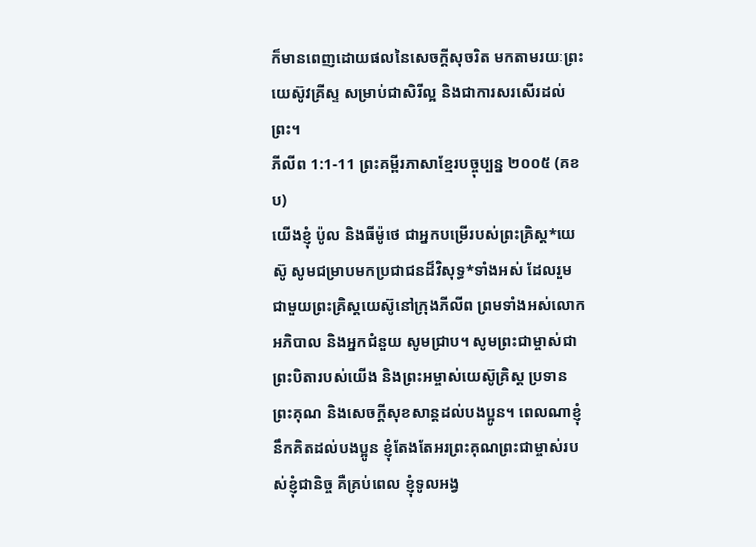ក៏មានពេញដោយផលនៃសេចក្តីសុចរិត មកតាមរយៈព្រះយេស៊ូវគ្រីស្ទ សម្រាប់ជាសិរីល្អ និងជាការសរសើរដល់ព្រះ។
ភីលីព 1:1-11 ព្រះគម្ពីរភាសាខ្មែរបច្ចុប្បន្ន ២០០៥ (គខប)
យើងខ្ញុំ ប៉ូល និងធីម៉ូថេ ជាអ្នកបម្រើរបស់ព្រះគ្រិស្ត*យេស៊ូ សូមជម្រាបមកប្រជាជនដ៏វិសុទ្ធ*ទាំងអស់ ដែលរួមជាមួយព្រះគ្រិស្តយេស៊ូនៅក្រុងភីលីព ព្រមទាំងអស់លោកអភិបាល និងអ្នកជំនួយ សូមជ្រាប។ សូមព្រះជាម្ចាស់ជាព្រះបិតារបស់យើង និងព្រះអម្ចាស់យេស៊ូគ្រិស្ត ប្រទានព្រះគុណ និងសេចក្ដីសុខសាន្តដល់បងប្អូន។ ពេលណាខ្ញុំនឹកគិតដល់បងប្អូន ខ្ញុំតែងតែអរព្រះគុណព្រះជាម្ចាស់របស់ខ្ញុំជានិច្ច គឺគ្រប់ពេល ខ្ញុំទូលអង្វ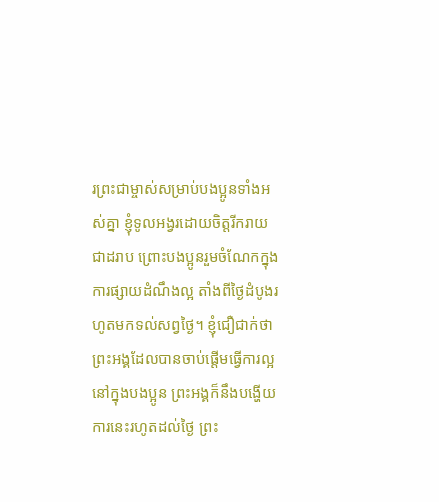រព្រះជាម្ចាស់សម្រាប់បងប្អូនទាំងអស់គ្នា ខ្ញុំទូលអង្វរដោយចិត្តរីករាយជាដរាប ព្រោះបងប្អូនរួមចំណែកក្នុងការផ្សាយដំណឹងល្អ តាំងពីថ្ងៃដំបូងរហូតមកទល់សព្វថ្ងៃ។ ខ្ញុំជឿជាក់ថា ព្រះអង្គដែលបានចាប់ផ្ដើមធ្វើការល្អនៅក្នុងបងប្អូន ព្រះអង្គក៏នឹងបង្ហើយការនេះរហូតដល់ថ្ងៃ ព្រះ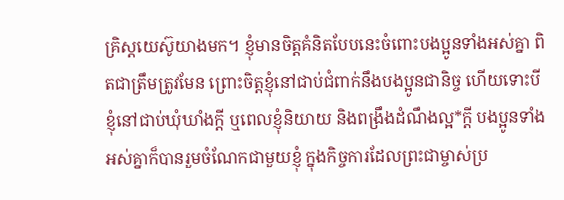គ្រិស្តយេស៊ូយាងមក។ ខ្ញុំមានចិត្តគំនិតបែបនេះចំពោះបងប្អូនទាំងអស់គ្នា ពិតជាត្រឹមត្រូវមែន ព្រោះចិត្តខ្ញុំនៅជាប់ជំពាក់នឹងបងប្អូនជានិច្ច ហើយទោះបីខ្ញុំនៅជាប់ឃុំឃាំងក្ដី ឬពេលខ្ញុំនិយាយ និងពង្រឹងដំណឹងល្អ*ក្ដី បងប្អូនទាំងអស់គ្នាក៏បានរួមចំណែកជាមួយខ្ញុំ ក្នុងកិច្ចការដែលព្រះជាម្ចាស់ប្រ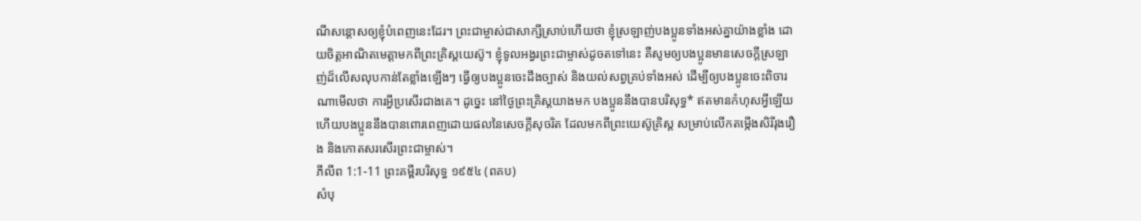ណីសន្ដោសឲ្យខ្ញុំបំពេញនេះដែរ។ ព្រះជាម្ចាស់ជាសាក្សីស្រាប់ហើយថា ខ្ញុំស្រឡាញ់បងប្អូនទាំងអស់គ្នាយ៉ាងខ្លាំង ដោយចិត្តអាណិតមេត្តាមកពីព្រះគ្រិស្តយេស៊ូ។ ខ្ញុំទូលអង្វរព្រះជាម្ចាស់ដូចតទៅនេះ គឺសូមឲ្យបងប្អូនមានសេចក្ដីស្រឡាញ់ដ៏លើសលុបកាន់តែខ្លាំងឡើងៗ ធ្វើឲ្យបងប្អូនចេះដឹងច្បាស់ និងយល់សព្វគ្រប់ទាំងអស់ ដើម្បីឲ្យបងប្អូនចេះពិចារណាមើលថា ការអ្វីប្រសើរជាងគេ។ ដូច្នេះ នៅថ្ងៃព្រះគ្រិស្តយាងមក បងប្អូននឹងបានបរិសុទ្ធ* ឥតមានកំហុសអ្វីឡើយ ហើយបងប្អូននឹងបានពោរពេញដោយផលនៃសេចក្ដីសុចរិត ដែលមកពីព្រះយេស៊ូគ្រិស្ត សម្រាប់លើកតម្កើងសិរីរុងរឿង និងកោតសរសើរព្រះជាម្ចាស់។
ភីលីព 1:1-11 ព្រះគម្ពីរបរិសុទ្ធ ១៩៥៤ (ពគប)
សំបុ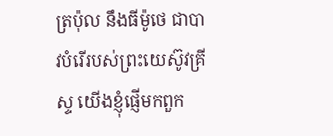ត្រប៉ុល នឹងធីម៉ូថេ ជាបាវបំរើរបស់ព្រះយេស៊ូវគ្រីស្ទ យើងខ្ញុំផ្ញើមកពួក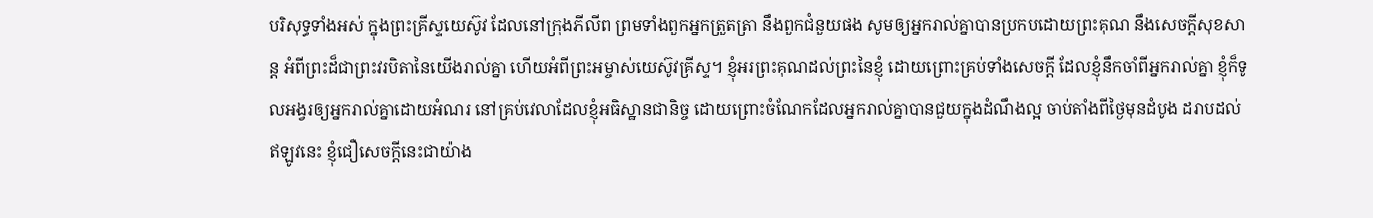បរិសុទ្ធទាំងអស់ ក្នុងព្រះគ្រីស្ទយេស៊ូវ ដែលនៅក្រុងភីលីព ព្រមទាំងពួកអ្នកត្រួតត្រា នឹងពួកជំនួយផង សូមឲ្យអ្នករាល់គ្នាបានប្រកបដោយព្រះគុណ នឹងសេចក្ដីសុខសាន្ត អំពីព្រះដ៏ជាព្រះវរបិតានៃយើងរាល់គ្នា ហើយអំពីព្រះអម្ចាស់យេស៊ូវគ្រីស្ទ។ ខ្ញុំអរព្រះគុណដល់ព្រះនៃខ្ញុំ ដោយព្រោះគ្រប់ទាំងសេចក្ដី ដែលខ្ញុំនឹកចាំពីអ្នករាល់គ្នា ខ្ញុំក៏ទូលអង្វរឲ្យអ្នករាល់គ្នាដោយអំណរ នៅគ្រប់វេលាដែលខ្ញុំអធិស្ឋានជានិច្ច ដោយព្រោះចំណែកដែលអ្នករាល់គ្នាបានជួយក្នុងដំណឹងល្អ ចាប់តាំងពីថ្ងៃមុនដំបូង ដរាបដល់ឥឡូវនេះ ខ្ញុំជឿសេចក្ដីនេះជាយ៉ាង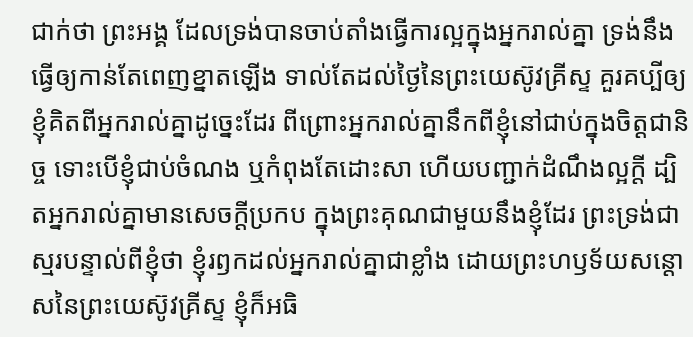ជាក់ថា ព្រះអង្គ ដែលទ្រង់បានចាប់តាំងធ្វើការល្អក្នុងអ្នករាល់គ្នា ទ្រង់នឹងធ្វើឲ្យកាន់តែពេញខ្នាតឡើង ទាល់តែដល់ថ្ងៃនៃព្រះយេស៊ូវគ្រីស្ទ គួរគប្បីឲ្យខ្ញុំគិតពីអ្នករាល់គ្នាដូច្នេះដែរ ពីព្រោះអ្នករាល់គ្នានឹកពីខ្ញុំនៅជាប់ក្នុងចិត្តជានិច្ច ទោះបើខ្ញុំជាប់ចំណង ឬកំពុងតែដោះសា ហើយបញ្ជាក់ដំណឹងល្អក្តី ដ្បិតអ្នករាល់គ្នាមានសេចក្ដីប្រកប ក្នុងព្រះគុណជាមួយនឹងខ្ញុំដែរ ព្រះទ្រង់ជាស្មរបន្ទាល់ពីខ្ញុំថា ខ្ញុំរឭកដល់អ្នករាល់គ្នាជាខ្លាំង ដោយព្រះហឫទ័យសន្តោសនៃព្រះយេស៊ូវគ្រីស្ទ ខ្ញុំក៏អធិ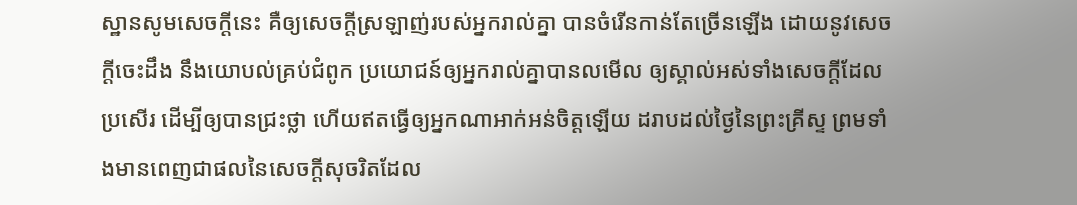ស្ឋានសូមសេចក្ដីនេះ គឺឲ្យសេចក្ដីស្រឡាញ់របស់អ្នករាល់គ្នា បានចំរើនកាន់តែច្រើនឡើង ដោយនូវសេចក្ដីចេះដឹង នឹងយោបល់គ្រប់ជំពូក ប្រយោជន៍ឲ្យអ្នករាល់គ្នាបានលមើល ឲ្យស្គាល់អស់ទាំងសេចក្ដីដែលប្រសើរ ដើម្បីឲ្យបានជ្រះថ្លា ហើយឥតធ្វើឲ្យអ្នកណាអាក់អន់ចិត្តឡើយ ដរាបដល់ថ្ងៃនៃព្រះគ្រីស្ទ ព្រមទាំងមានពេញជាផលនៃសេចក្ដីសុចរិតដែល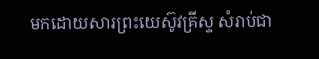មកដោយសារព្រះយេស៊ូវគ្រីស្ទ សំរាប់ជា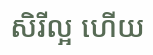សិរីល្អ ហើយ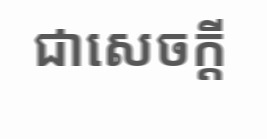ជាសេចក្ដី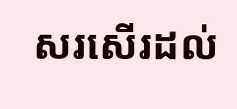សរសើរដល់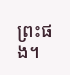ព្រះផង។